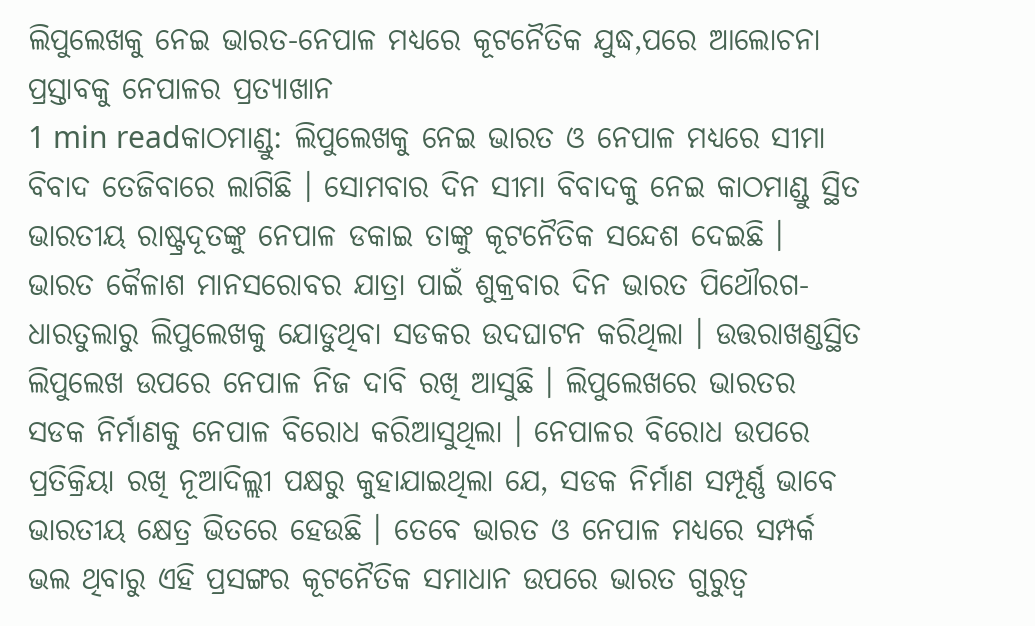ଲିପୁଲେଖକୁ ନେଇ ଭାରତ-ନେପାଳ ମଧ୍ୟରେ କୂଟନୈତିକ ଯୁଦ୍ଧ,ପରେ ଆଲୋଚନା ପ୍ରସ୍ତାବକୁ ନେପାଳର ପ୍ରତ୍ୟାଖାନ
1 min readକାଠମାଣ୍ଡୁ: ଲିପୁଲେଖକୁ ନେଇ ଭାରତ ଓ ନେପାଳ ମଧ୍ୟରେ ସୀମା ବିବାଦ ତେଜିବାରେ ଲାଗିଛି । ସୋମବାର ଦିନ ସୀମା ବିବାଦକୁ ନେଇ କାଠମାଣ୍ଡୁ ସ୍ଥିତ ଭାରତୀୟ ରାଷ୍ଟ୍ରଦୂତଙ୍କୁ ନେପାଳ ଡକାଇ ତାଙ୍କୁ କୂଟନୈତିକ ସନ୍ଦେଶ ଦେଇଛି ।
ଭାରତ କୈଳାଶ ମାନସରୋବର ଯାତ୍ରା ପାଇଁ ଶୁକ୍ରବାର ଦିନ ଭାରତ ପିଥୌରଗ-ଧାରତୁଲାରୁ ଲିପୁଲେଖକୁ ଯୋଡୁଥିବା ସଡକର ଉଦଘାଟନ କରିଥିଲା । ଉତ୍ତରାଖଣ୍ଡସ୍ଥିତ ଲିପୁଲେଖ ଉପରେ ନେପାଳ ନିଜ ଦାବି ରଖି ଆସୁଛି । ଲିପୁଲେଖରେ ଭାରତର ସଡକ ନିର୍ମାଣକୁ ନେପାଳ ବିରୋଧ କରିଆସୁଥିଲା । ନେପାଳର ବିରୋଧ ଉପରେ ପ୍ରତିକ୍ରିୟା ରଖି ନୂଆଦିଲ୍ଲୀ ପକ୍ଷରୁ କୁହାଯାଇଥିଲା ଯେ, ସଡକ ନିର୍ମାଣ ସମ୍ପୂର୍ଣ୍ଣ ଭାବେ ଭାରତୀୟ କ୍ଷେତ୍ର ଭିତରେ ହେଉଛି । ତେବେ ଭାରତ ଓ ନେପାଳ ମଧ୍ୟରେ ସମ୍ପର୍କ ଭଲ ଥିବାରୁ ଏହି ପ୍ରସଙ୍ଗର କୂଟନୈତିକ ସମାଧାନ ଉପରେ ଭାରତ ଗୁରୁତ୍ୱ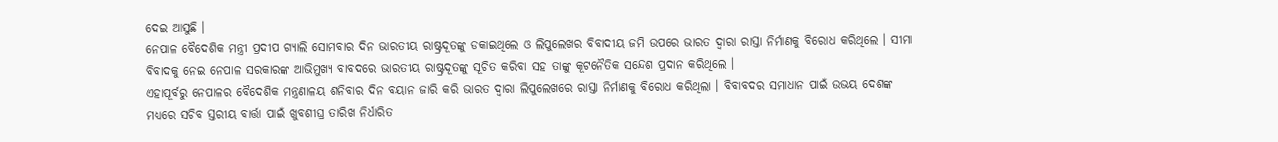ଦେଇ ଆସୁଛି ।
ନେପାଳ ବୈଦେଶିକ ମନ୍ତ୍ରୀ ପ୍ରଦୀପ ଗ୍ୟାଲି ସୋମବାର ଦିନ ଭାରତୀୟ ରାଷ୍ଟ୍ରଦୂତଙ୍କୁ ଡକାଇଥିଲେ ଓ ଲିପୁଲେଖର ବିବାଦୀୟ ଜମି ଉପରେ ଭାରତ ଦ୍ୱାରା ରାସ୍ତା ନିର୍ମାଣକୁ ବିରୋଧ କରିଥିଲେ । ସୀମା ବିବାଦକୁ ନେଇ ନେପାଳ ସରକାରଙ୍କ ଆଭିମୁଖ୍ୟ ବାବଦରେ ଭାରତୀୟ ରାଷ୍ଟ୍ରଦୂତଙ୍କୁ ସୂଚିତ କରିବା ସହ ତାଙ୍କୁ କୂଟନୈତିକ ସନ୍ଦେଶ ପ୍ରଦାନ କରିଥିଲେ ।
ଏହାପୂର୍ବରୁ ନେପାଳର ବୈଦେଶିକ ମନ୍ତ୍ରଣାଳୟ ଶନିବାର ଦିନ ବୟାନ ଜାରି କରି ଭାରତ ଦ୍ୱାରା ଲିପୁଲେଖରେ ରାସ୍ତା ନିର୍ମାଣକୁ ବିରୋଧ କରିଥିଲା । ବିବାବଦର ସମାଧାନ ପାଇଁ ଉଭୟ ଦେଶଙ୍କ ମଧ୍ୟରେ ସଚିବ ସ୍ତରୀୟ ବାର୍ତ୍ତା ପାଇଁ ଖୁବଶୀଘ୍ର ତାରିଖ ନିର୍ଧାରିତ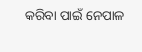କରିବା ପାଇଁ ନେପାଳ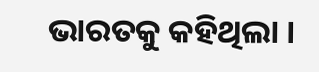ଭାରତକୁ କହିଥିଲା ।